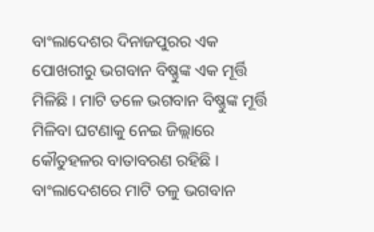ବାଂଲାଦେଶର ଦିନାଜପୁରର ଏକ ପୋଖରୀରୁ ଭଗବାନ ବିଷ୍ଣୁଙ୍କ ଏକ ମୂର୍ତ୍ତି ମିଳିଛି । ମାଟି ତଳେ ଭଗବାନ ବିଷ୍ଣୁଙ୍କ ମୂର୍ତ୍ତି ମିଳିବା ଘଟଣାକୁ ନେଇ ଜିଲ୍ଲାରେ କୌତୁହଳର ବାତାବରଣ ରହିଛି । ବାଂଲାଦେଶରେ ମାଟି ତଳୁ ଭଗବାନ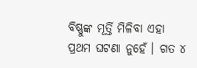ବିଷ୍ଣୁଙ୍କ ମୂର୍ତ୍ତି ମିଳିବା ଏହା ପ୍ରଥମ ଘଟଣା ନୁହେଁ । ଗତ ୪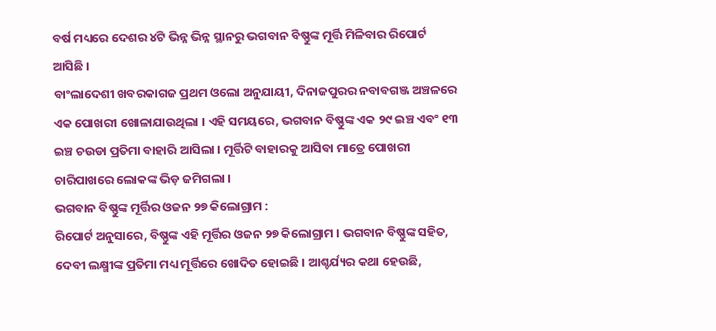ବର୍ଷ ମଧ୍ୟରେ ଦେଶର ୪ଟି ଭିନ୍ନ ଭିନ୍ନ ସ୍ଥାନରୁ ଭଗବାନ ବିଷ୍ଣୁଙ୍କ ମୂର୍ତ୍ତି ମିଳିବାର ରିପୋର୍ଟ ଆସିଛି ।
ବାଂଲାଦେଶୀ ଖବରକାଗଜ ପ୍ରଥମ ଓଲୋ ଅନୁଯାୟୀ, ଦିନାଜପୁରର ନବାବଗଞ୍ଜ ଅଞ୍ଚଳରେ ଏକ ପୋଖରୀ ଖୋଳାଯାଉଥିଲା । ଏହି ସମୟରେ, ଭଗବାନ ବିଷ୍ଣୁଙ୍କ ଏକ ୨୯ ଇଞ୍ଚ ଏବଂ ୧୩ ଇଞ୍ଚ ଚଉଡା ପ୍ରତିମା ବାହାରି ଆସିଲା । ମୂର୍ତ୍ତିଟି ବାହାରକୁ ଆସିବା ମାତ୍ରେ ପୋଖରୀ ଚାରିପାଖରେ ଲୋକଙ୍କ ଭିଡ଼ ଜମିଗଲା ।
ଭଗବାନ ବିଷ୍ଣୁଙ୍କ ମୂର୍ତ୍ତିର ଓଜନ ୨୭ କିଲୋଗ୍ରାମ :
ରିପୋର୍ଟ ଅନୁସାରେ, ବିଷ୍ଣୁଙ୍କ ଏହି ମୂର୍ତ୍ତିର ଓଜନ ୨୭ କିଲୋଗ୍ରାମ । ଭଗବାନ ବିଷ୍ଣୁଙ୍କ ସହିତ, ଦେବୀ ଲକ୍ଷ୍ମୀଙ୍କ ପ୍ରତିମା ମଧ୍ୟ ମୂର୍ତ୍ତିରେ ଖୋଦିତ ହୋଇଛି । ଆଶ୍ଚର୍ଯ୍ୟର କଥା ହେଉଛି,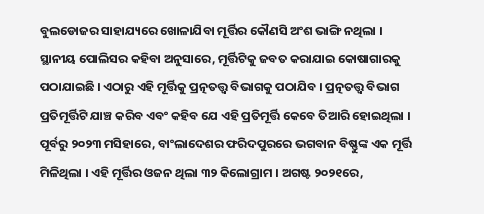ବୁଲଡୋଜର ସାହାଯ୍ୟରେ ଖୋଳାଯିବା ମୂର୍ତ୍ତିର କୌଣସି ଅଂଶ ଭାଙ୍ଗି ନଥିଲା ।
ସ୍ଥାନୀୟ ପୋଲିସର କହିବା ଅନୁସାରେ, ମୂର୍ତ୍ତିଟିକୁ ଜବତ କରାଯାଇ କୋଷାଗାରକୁ ପଠାଯାଇଛି । ଏଠାରୁ ଏହି ମୂର୍ତ୍ତିକୁ ପ୍ରତ୍ନତତ୍ତ୍ୱ ବିଭାଗକୁ ପଠାଯିବ । ପ୍ରତ୍ନତତ୍ତ୍ୱ ବିଭାଗ ପ୍ରତିମୂର୍ତ୍ତିଟି ଯାଞ୍ଚ କରିବ ଏବଂ କହିବ ଯେ ଏହି ପ୍ରତିମୂର୍ତ୍ତି କେବେ ତିଆରି ହୋଇଥିଲା ।
ପୂର୍ବରୁ ୨୦୨୩ ମସିହାରେ, ବାଂଲାଦେଶର ଫରିଦପୁରରେ ଭଗବାନ ବିଷ୍ଣୁଙ୍କ ଏକ ମୂର୍ତ୍ତି ମିଳିଥିଲା । ଏହି ମୂର୍ତ୍ତିର ଓଜନ ଥିଲା ୩୨ କିଲୋଗ୍ରାମ । ଅଗଷ୍ଟ ୨୦୨୧ରେ,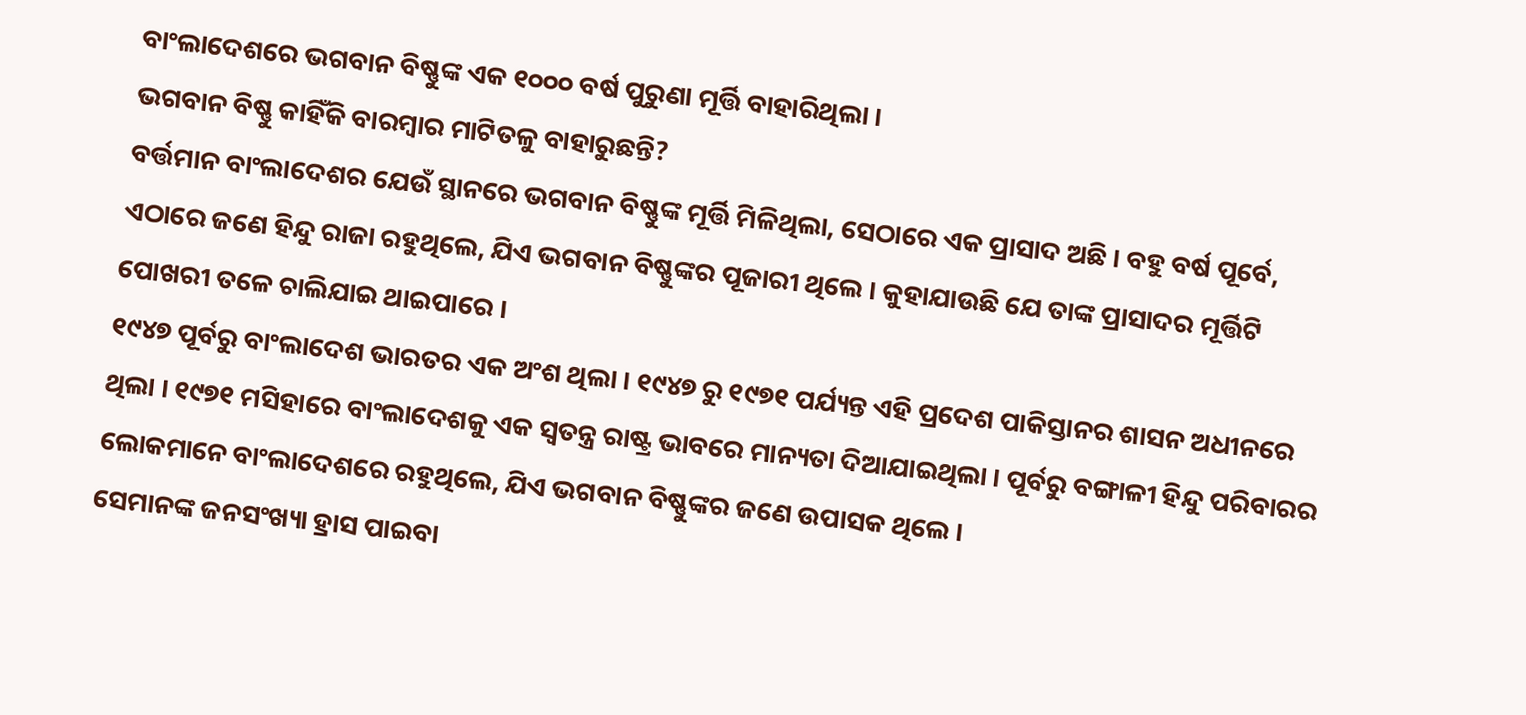ବାଂଲାଦେଶରେ ଭଗବାନ ବିଷ୍ଣୁଙ୍କ ଏକ ୧୦୦୦ ବର୍ଷ ପୁରୁଣା ମୂର୍ତ୍ତି ବାହାରିଥିଲା ।
ଭଗବାନ ବିଷ୍ଣୁ କାହିଁକି ବାରମ୍ବାର ମାଟିତଳୁ ବାହାରୁଛନ୍ତି?
ବର୍ତ୍ତମାନ ବାଂଲାଦେଶର ଯେଉଁ ସ୍ଥାନରେ ଭଗବାନ ବିଷ୍ଣୁଙ୍କ ମୂର୍ତ୍ତି ମିଳିଥିଲା, ସେଠାରେ ଏକ ପ୍ରାସାଦ ଅଛି । ବହୁ ବର୍ଷ ପୂର୍ବେ, ଏଠାରେ ଜଣେ ହିନ୍ଦୁ ରାଜା ରହୁଥିଲେ, ଯିଏ ଭଗବାନ ବିଷ୍ଣୁଙ୍କର ପୂଜାରୀ ଥିଲେ । କୁହାଯାଉଛି ଯେ ତାଙ୍କ ପ୍ରାସାଦର ମୂର୍ତ୍ତିଟି ପୋଖରୀ ତଳେ ଚାଲିଯାଇ ଥାଇପାରେ ।
୧୯୪୭ ପୂର୍ବରୁ ବାଂଲାଦେଶ ଭାରତର ଏକ ଅଂଶ ଥିଲା । ୧୯୪୭ ରୁ ୧୯୭୧ ପର୍ଯ୍ୟନ୍ତ ଏହି ପ୍ରଦେଶ ପାକିସ୍ତାନର ଶାସନ ଅଧୀନରେ ଥିଲା । ୧୯୭୧ ମସିହାରେ ବାଂଲାଦେଶକୁ ଏକ ସ୍ୱତନ୍ତ୍ର ରାଷ୍ଟ୍ର ଭାବରେ ମାନ୍ୟତା ଦିଆଯାଇଥିଲା । ପୂର୍ବରୁ ବଙ୍ଗାଳୀ ହିନ୍ଦୁ ପରିବାରର ଲୋକମାନେ ବାଂଲାଦେଶରେ ରହୁଥିଲେ, ଯିଏ ଭଗବାନ ବିଷ୍ଣୁଙ୍କର ଜଣେ ଉପାସକ ଥିଲେ ।
ସେମାନଙ୍କ ଜନସଂଖ୍ୟା ହ୍ରାସ ପାଇବା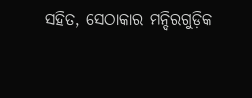ସହିତ, ସେଠାକାର ମନ୍ଦିରଗୁଡ଼ିକ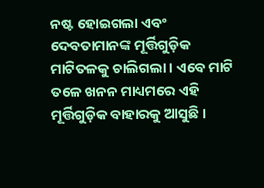ନଷ୍ଟ ହୋଇଗଲା ଏବଂ ଦେବତାମାନଙ୍କ ମୂର୍ତ୍ତିଗୁଡ଼ିକ ମାଟିତଳକୁ ଚାଲିଗଲା । ଏବେ ମାଟି ତଳେ ଖନନ ମାଧ୍ୟମରେ ଏହି ମୂର୍ତ୍ତିଗୁଡ଼ିକ ବାହାରକୁ ଆସୁଛି ।